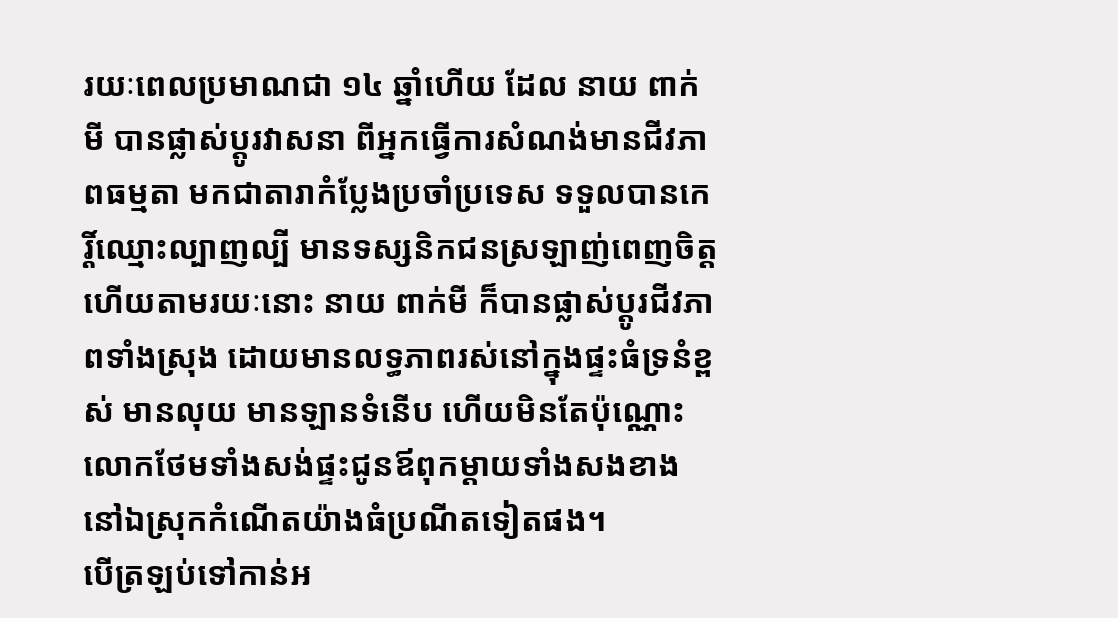រយៈពេលប្រមាណជា ១៤ ឆ្នាំហើយ ដែល នាយ ពាក់មី បានផ្លាស់ប្ដូរវាសនា ពីអ្នកធ្វើការសំណង់មានជីវភាពធម្មតា មកជាតារាកំប្លែងប្រចាំប្រទេស ទទួលបានកេរ្តិ៍ឈ្មោះល្បាញល្បី មានទស្សនិកជនស្រឡាញ់ពេញចិត្ត ហើយតាមរយៈនោះ នាយ ពាក់មី ក៏បានផ្លាស់ប្ដូរជីវភាពទាំងស្រុង ដោយមានលទ្ធភាពរស់នៅក្នុងផ្ទះធំទ្រនំខ្ពស់ មានលុយ មានឡានទំនើប ហើយមិនតែប៉ុណ្ណោះ លោកថែមទាំងសង់ផ្ទះជូនឪពុកម្ដាយទាំងសងខាងនៅឯស្រុកកំណើតយ៉ាងធំប្រណីតទៀតផង។
បើត្រឡប់ទៅកាន់អ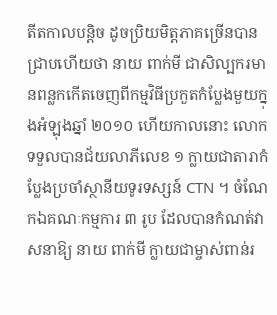តីតកាលបន្តិច ដូចប្រិយមិត្តភាគច្រើនបានជ្រាបហើយថា នាយ ពាក់មី ជាសិល្បករមានពន្លកកើតចេញពីកម្មវិធីប្រកួតកំប្លែងមួយក្នុងអំឡុងឆ្នាំ ២០១០ ហើយកាលនោះ លោកទទួលបានជ័យលាភីលេខ ១ ក្លាយជាតារាកំប្លែងប្រចាំស្ថានីយទូរទស្សន៍ CTN ។ ចំណែកឯគណៈកម្មការ ៣ រូប ដែលបានកំណត់វាសនាឱ្យ នាយ ពាក់មី ក្លាយជាម្ចាស់ពាន់រ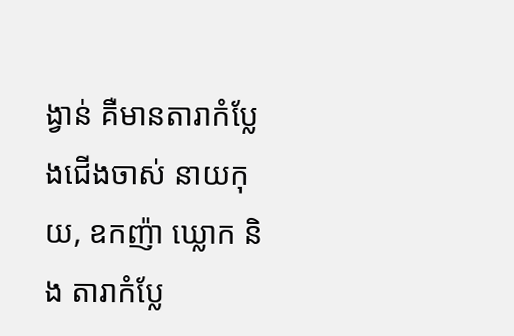ង្វាន់ គឺមានតារាកំប្លែងជើងចាស់ នាយកុយ, ឧកញ៉ា ឃ្លោក និង តារាកំប្លែ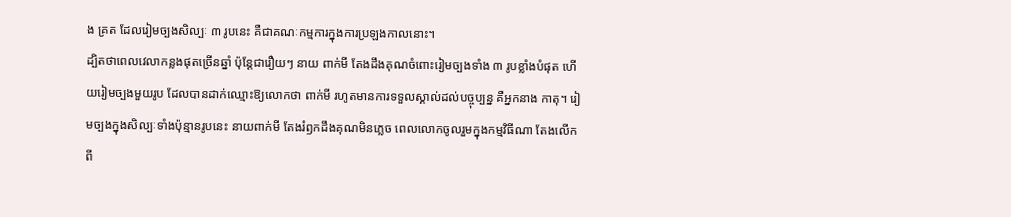ង គ្រត ដែលរៀមច្បងសិល្បៈ ៣ រូបនេះ គឺជាគណៈកម្មការក្នុងការប្រឡងកាលនោះ។
ដ្បិតថាពេលវេលាកន្លងផុតច្រើនឆ្នាំ ប៉ុន្ដែជារឿយៗ នាយ ពាក់មី តែងដឹងគុណចំពោះរៀមច្បងទាំង ៣ រូបខ្លាំងបំផុត ហើយរៀមច្បងមួយរូប ដែលបានដាក់ឈ្មោះឱ្យលោកថា ពាក់មី រហូតមានការទទួលស្គាល់ដល់បច្ចុប្បន្ន គឺអ្នកនាង កាតុ។ រៀមច្បងក្នុងសិល្បៈទាំងប៉ុន្មានរូបនេះ នាយពាក់មី តែងរំឭកដឹងគុណមិនភ្លេច ពេលលោកចូលរួមក្នុងកម្មវិធីណា តែងលើកពី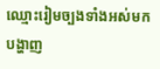ឈ្មោះរៀមច្បងទាំងអស់មកបង្ហាញ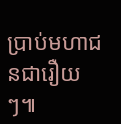ប្រាប់មហាជនជារឿយៗ៕